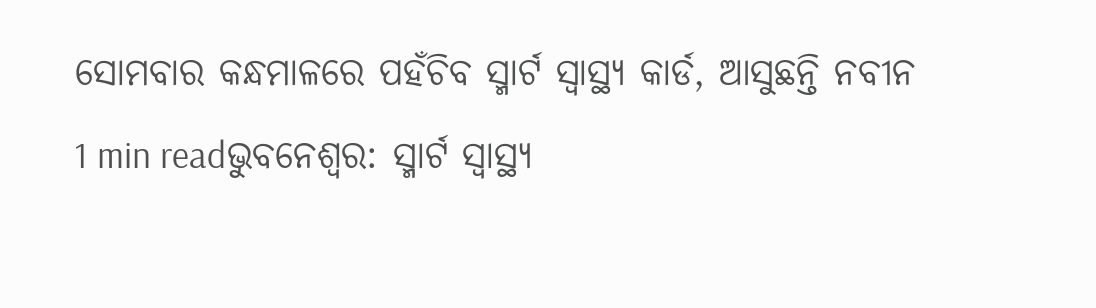ସୋମବାର କନ୍ଧମାଳରେ ପହଁଚିବ ସ୍ମାର୍ଟ ସ୍ୱାସ୍ଥ୍ୟ କାର୍ଡ, ଆସୁଛନ୍ତି ନବୀନ
1 min readଭୁବନେଶ୍ୱର: ସ୍ମାର୍ଟ ସ୍ବାସ୍ଥ୍ୟ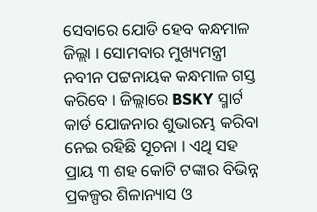ସେବାରେ ଯୋଡି ହେବ କନ୍ଧମାଳ ଜିଲ୍ଲା । ସୋମବାର ମୁଖ୍ୟମନ୍ତ୍ରୀ ନବୀନ ପଟ୍ଟନାୟକ କନ୍ଧମାଳ ଗସ୍ତ କରିବେ । ଜିଲ୍ଲାରେ BSKY ସ୍ମାର୍ଟ କାର୍ଡ ଯୋଜନାର ଶୁଭାରମ୍ଭ କରିବା ନେଇ ରହିଛି ସୂଚନା । ଏଥି ସହ ପ୍ରାୟ ୩ ଶହ କୋଟି ଟଙ୍କାର ବିଭିନ୍ନ ପ୍ରକଳ୍ପର ଶିଳାନ୍ୟାସ ଓ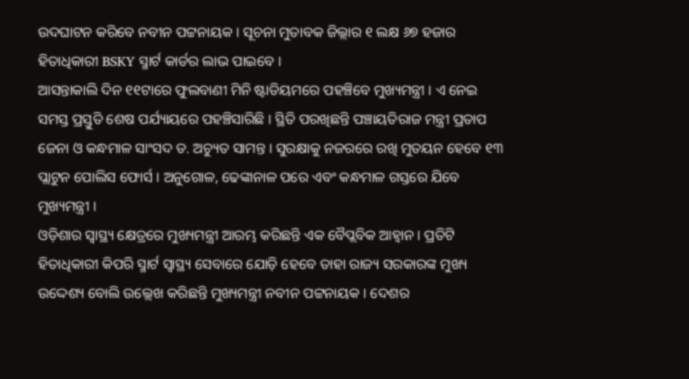ଉଦଘାଟନ କରିବେ ନବୀନ ପଟ୍ଟନାୟକ । ସୂଚନା ମୁତାବକ ଜିଲ୍ଲାର ୧ ଲକ୍ଷ ୬୭ ହଜାର ହିତାଧିକାରୀ BSKY ସ୍ମାର୍ଟ କାର୍ଡର ଲାଭ ପାଇବେ ।
ଆସନ୍ତାକାଲି ଦିନ ୧୧ଟାରେ ଫୁଲବାଣୀ ମିନି ଷ୍ଟାଡିୟମରେ ପହଞ୍ଚିବେ ମୁଖ୍ୟମନ୍ତ୍ରୀ । ଏ ନେଇ ସମସ୍ତ ପ୍ରସ୍ତୁତି ଶେଷ ପର୍ଯ୍ୟାୟରେ ପହଞ୍ଚିସାରିଛି । ସ୍ଥିତି ପରଖିଛନ୍ତି ପଞ୍ଚାୟତିରାଜ ମନ୍ତ୍ରୀ ପ୍ରତାପ ଜେନା ଓ କନ୍ଧମାଳ ସାଂସଦ ଡ. ଅଚ୍ୟୁତ ସାମନ୍ତ । ସୁରକ୍ଷାକୁ ନଜରରେ ରଖି ମୁତୟନ ହେବେ ୧୩ ପ୍ଲାଟୁନ ପୋଲିସ ଫୋର୍ସ । ଅନୁଗୋଳ, ଢେଙ୍କାନାଳ ପରେ ଏବଂ କନ୍ଧମାଳ ଗସ୍ତରେ ଯିବେ ମୁଖ୍ୟମନ୍ତ୍ରୀ ।
ଓଡ଼ିଶାର ସ୍ୱାସ୍ଥ୍ୟ କ୍ଷେତ୍ରରେ ମୁଖ୍ୟମନ୍ତ୍ରୀ ଆରମ୍ଭ କରିଛନ୍ତି ଏକ ବୈପ୍ଲବିକ ଆହ୍ୱାନ । ପ୍ରତିଟି ହିତାଧିକାରୀ କିପରି ସ୍ମାର୍ଟ ସ୍ୱାସ୍ଥ୍ୟ ସେବାରେ ଯୋଡ଼ି ହେବେ ତାହା ରାଜ୍ୟ ସରକାରଙ୍କ ମୁଖ୍ୟ ଉଦ୍ଦେଶ୍ୟ ବୋଲି ଉଲ୍ଲେଖ କରିଛନ୍ତି ମୁଖ୍ୟମନ୍ତ୍ରୀ ନବୀନ ପଟ୍ଟନାୟକ । ଦେଶର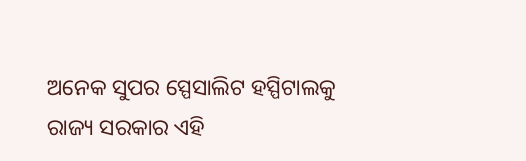ଅନେକ ସୁପର ସ୍ପେସାଲିଟ ହସ୍ପିଟାଲକୁ ରାଜ୍ୟ ସରକାର ଏହି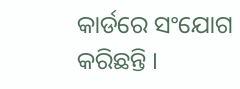କାର୍ଡରେ ସଂଯୋଗ କରିଛନ୍ତି ।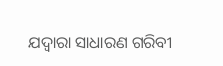ଯଦ୍ୱାରା ସାଧାରଣ ଗରିବୀ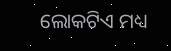ଲୋକଟିଏ ମଧ୍ୟ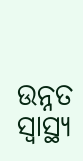ଉନ୍ନତ ସ୍ୱାସ୍ଥ୍ୟ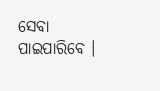ସେବା ପାଇପାରିବେ ।